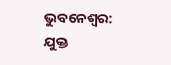ଭୁବନେଶ୍ବର: ଯୁକ୍ତ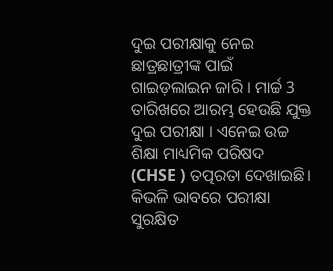ଦୁଇ ପରୀକ୍ଷାକୁ ନେଇ ଛାତ୍ରଛାତ୍ରୀଙ୍କ ପାଇଁ ଗାଇଡ଼ଲାଇନ ଜାରି । ମାର୍ଚ୍ଚ 3 ତାରିଖରେ ଆରମ୍ଭ ହେଉଛି ଯୁକ୍ତ ଦୁଇ ପରୀକ୍ଷା । ଏନେଇ ଉଚ୍ଚ ଶିକ୍ଷା ମାଧ୍ୟମିକ ପରିଷଦ (CHSE ) ତତ୍ପରତା ଦେଖାଇଛି। କିଭଳି ଭାବରେ ପରୀକ୍ଷା ସୁରକ୍ଷିତ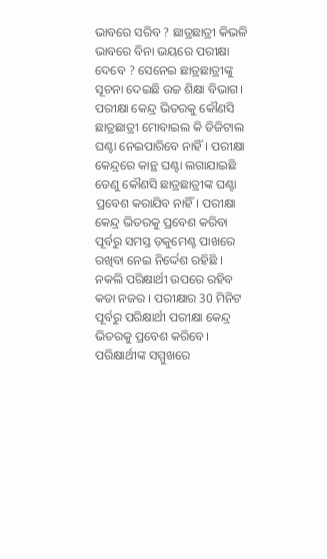ଭାବରେ ସରିବ ? ଛାତ୍ରଛାତ୍ରୀ କିଭଳି ଭାବରେ ବିନା ଭୟରେ ପରୀକ୍ଷା ଦେବେ ? ସେନେଇ ଛାତ୍ରଛାତ୍ରୀଙ୍କୁ ସୂଚନା ଦେଇଛି ଉଚ୍ଚ ଶିକ୍ଷା ବିଭାଗ।
ପରୀକ୍ଷା କେନ୍ଦ୍ର ଭିତରକୁ କୌଣସି ଛାତ୍ରଛାତ୍ରୀ ମୋବାଇଲ କି ଡିଜିଟାଲ ଘଣ୍ଟା ନେଇପାରିବେ ନାହିଁ। ପରୀକ୍ଷା କେନ୍ଦ୍ରରେ କାନ୍ଥ ଘଣ୍ଟା ଲଗାଯାଇଛି ତେଣୁ କୌଣସି ଛାତ୍ରଛାତ୍ରୀଙ୍କ ଘଣ୍ଟା ପ୍ରବେଶ କରାଯିବ ନାହିଁ। ପରୀକ୍ଷା କେନ୍ଦ୍ର ଭିତରକୁ ପ୍ରବେଶ କରିବା ପୂର୍ବରୁ ସମସ୍ତ ଡ଼କୁମେଣ୍ଟ ପାଖରେ ରଖିବା ନେଇ ନିର୍ଦ୍ଦେଶ ରହିଛି । ନକଲି ପରିକ୍ଷାର୍ଥୀ ଉପରେ ରହିବ କଡା ନଜର । ପରୀକ୍ଷାର 30 ମିନିଟ ପୂର୍ବରୁ ପରିକ୍ଷାର୍ଥୀ ପରୀକ୍ଷା କେନ୍ଦ୍ର ଭିତରକୁ ପ୍ରବେଶ କରିବେ।
ପରିକ୍ଷାର୍ଥୀଙ୍କ ସମ୍ମୁଖରେ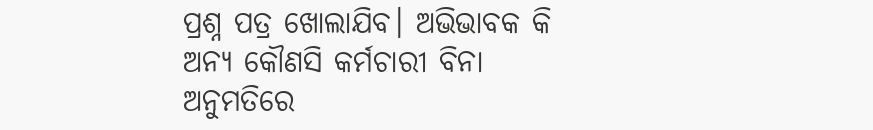ପ୍ରଶ୍ନ ପତ୍ର ଖୋଲାଯିବ। ଅଭିଭାବକ କି ଅନ୍ୟ କୌଣସି କର୍ମଚାରୀ ବିନା ଅନୁମତିରେ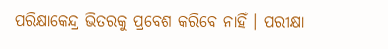ପରିକ୍ଷାକେନ୍ଦ୍ର ଭିତରକୁ ପ୍ରବେଶ କରିବେ ନାହିଁ । ପରୀକ୍ଷା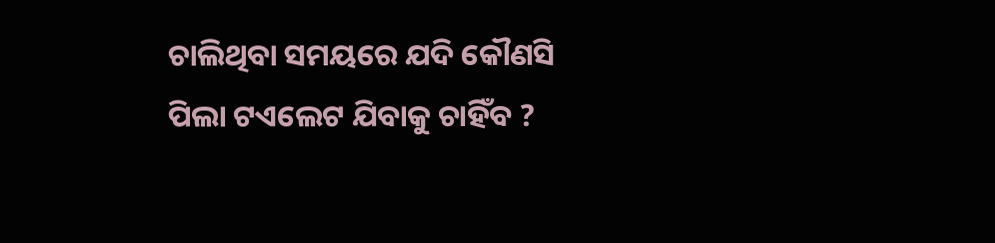ଚାଲିଥିବା ସମୟରେ ଯଦି କୌଣସି ପିଲା ଟଏଲେଟ ଯିବାକୁ ଚାହିଁବ ?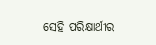ସେହି ପରିକ୍ଷାର୍ଥୀର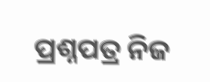ପ୍ରଶ୍ନପତ୍ର ନିଜ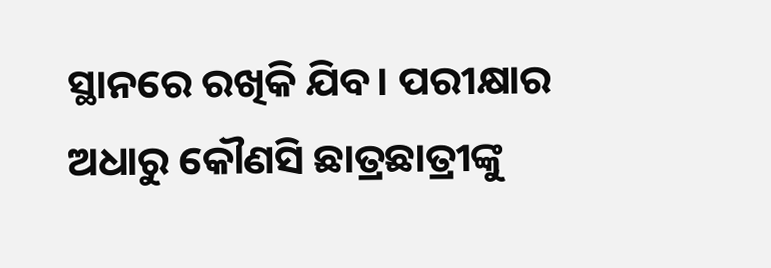ସ୍ଥାନରେ ରଖିକି ଯିବ। ପରୀକ୍ଷାର ଅଧାରୁ କୌଣସି ଛାତ୍ରଛାତ୍ରୀଙ୍କୁ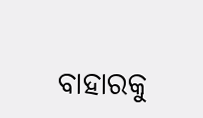ବାହାରକୁ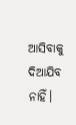ଆସିବାକୁ ଦିଆଯିବ ନାହିଁ।